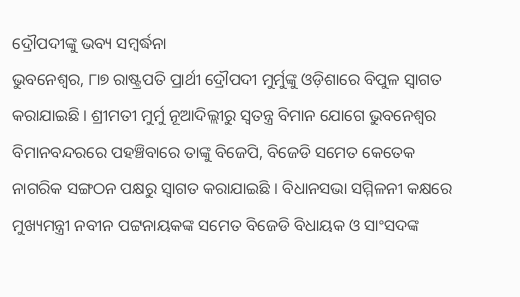ଦ୍ରୌପଦୀଙ୍କୁ ଭବ୍ୟ ସମ୍ବର୍ଦ୍ଧନା
ଭୁବନେଶ୍ୱର, ୮ା୭ ରାଷ୍ଟ୍ରପତି ପ୍ରାର୍ଥୀ ଦ୍ରୌପଦୀ ମୁର୍ମୁଙ୍କୁ ଓଡ଼ିଶାରେ ବିପୁଳ ସ୍ୱାଗତ କରାଯାଇଛି । ଶ୍ରୀମତୀ ମୁର୍ମୁ ନୂଆଦିଲ୍ଲୀରୁ ସ୍ୱତନ୍ତ୍ର ବିମାନ ଯୋଗେ ଭୁବନେଶ୍ୱର ବିମାନବନ୍ଦରରେ ପହଞ୍ଚିବାରେ ତାଙ୍କୁ ବିଜେପି, ବିଜେଡି ସମେତ କେତେକ ନାଗରିକ ସଙ୍ଗଠନ ପକ୍ଷରୁ ସ୍ୱାଗତ କରାଯାଇଛି । ବିଧାନସଭା ସମ୍ମିଳନୀ କକ୍ଷରେ ମୁଖ୍ୟମନ୍ତ୍ରୀ ନବୀନ ପଟ୍ଟନାୟକଙ୍କ ସମେତ ବିଜେଡି ବିଧାୟକ ଓ ସାଂସଦଙ୍କ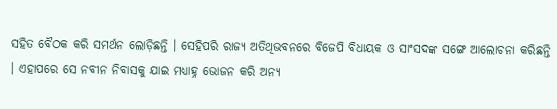ସହିତ ବୈଠକ କରି ସମର୍ଥନ ଲୋଡ଼ିଛନ୍ତି । ସେହିପରି ରାଜ୍ୟ ଅତିଥିଭବନରେ ବିଜେପି ବିଧାୟକ ଓ ସାଂସଦଙ୍କ ସଙ୍ଗେ ଆଲୋଚନା କରିଛନ୍ତି । ଏହାପରେ ସେ ନବୀନ ନିବାସକୁ ଯାଇ ମଧ୍ୟାହ୍ନ ଭୋଜନ କରି ଅନ୍ୟ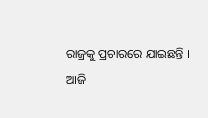ରାଜ୍ରକୁ ପ୍ରଚାରରେ ଯାଇଛନ୍ତି ।
ଆଜି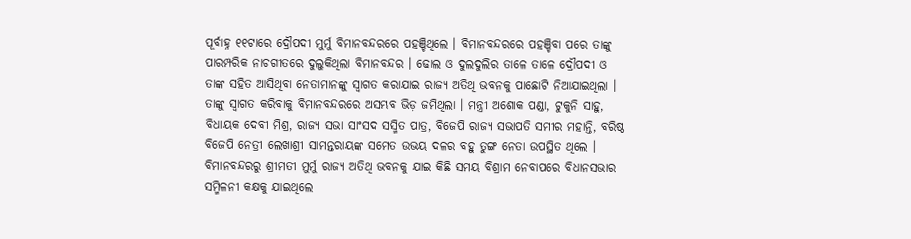ପୂର୍ବାହ୍ନ ୧୧ଟାରେ ଦ୍ରୌପଦୀ ମୁର୍ମୁ ବିମାନବନ୍ଦରରେ ପହଞ୍ଚିଥିଲେ । ବିମାନବନ୍ଦରରେ ପହଞ୍ଚିବା ପରେ ତାଙ୍କୁ ପାରମ୍ପରିକ ନାଚଗୀତରେ ଦୁଲୁକିଥିଲା ବିମାନବନ୍ଦର । ଢୋଲ ଓ ଦୁଲଦୁଲିର ତାଳେ ତାଳେ ଦ୍ରୌପଦୀ ଓ ତାଙ୍କ ସହିତ ଆସିଥିବା ନେତାମାନଙ୍କୁ ସ୍ୱାଗତ କରାଯାଇ ରାଜ୍ୟ ଅତିଥି ଭବନକୁ ପାଛୋଟି ନିଆଯାଇଥିଲା । ତାଙ୍କୁ ସ୍ୱାଗତ କରିବାକୁ ବିମାନବନ୍ଦରରେ ଅସମ୍ଭବ ଭିଡ଼ ଜମିଥିଲା । ମନ୍ତ୍ରୀ ଅଶୋକ ପଣ୍ଡା, ଟୁକୁନି ସାହୁ, ବିଧାୟକ ଦେବୀ ମିଶ୍ର, ରାଜ୍ୟ ସଭା ସାଂସଦ ସସ୍ମିତ ପାତ୍ର, ବିଜେପି ରାଜ୍ୟ ସଭାପତି ସମୀର ମହାନ୍ତି, ବରିଷ୍ଠ ବିଜେପି ନେତ୍ରୀ ଲେଖାଶ୍ରୀ ସାମନ୍ତରାୟଙ୍କ ସମେତ ଉଭୟ ଦଳର ବହୁ ତୁଙ୍ଗ ନେତା ଉପସ୍ଥିତ ଥିଲେ ।
ବିମାନବନ୍ଦରରୁ ଶ୍ରୀମତୀ ମୁର୍ମୁ ରାଜ୍ୟ ଅତିଥି ଭବନକୁ ଯାଇ କିଛି ସମୟ ବିଶ୍ରାମ ନେବାପରେ ବିଧାନସଭାର ସମ୍ମିଳନୀ କକ୍ଷକୁ ଯାଇଥିଲେ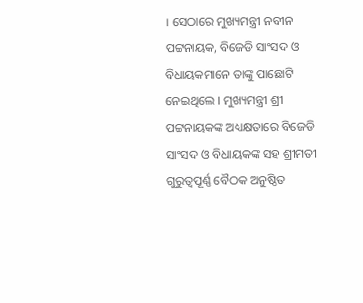। ସେଠାରେ ମୁଖ୍ୟମନ୍ତ୍ରୀ ନବୀନ ପଟ୍ଟନାୟକ, ବିଜେଡି ସାଂସଦ ଓ ବିଧାୟକମାନେ ତାଙ୍କୁ ପାଛୋଟି ନେଇଥିଲେ । ମୁଖ୍ୟମନ୍ତ୍ରୀ ଶ୍ରୀ ପଟ୍ଟନାୟକଙ୍କ ଅଧ୍ୟକ୍ଷତାରେ ବିଜେଡି ସାଂସଦ ଓ ବିଧାୟକଙ୍କ ସହ ଶ୍ରୀମତୀ ଗୁରୁତ୍ୱପୂର୍ଣ୍ଣ ବୈଠକ ଅନୁଷ୍ଠିତ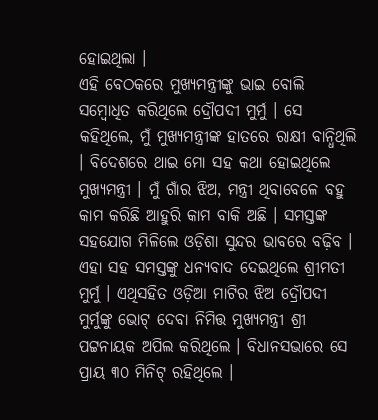ହୋଇଥିଲା ।
ଏହି ବେଠକରେ ମୁଖ୍ୟମନ୍ତ୍ରୀଙ୍କୁ ଭାଇ ବୋଲି ସମ୍ବୋଧିତ କରିଥିଲେ ଦ୍ରୌପଦୀ ମୁର୍ମୁ । ସେ କହିଥିଲେ, ମୁଁ ମୁଖ୍ୟମନ୍ତ୍ରୀଙ୍କ ହାତରେ ରାକ୍ଷୀ ବାନ୍ଧିଥିଲି । ବିଦେଶରେ ଥାଇ ମୋ ସହ କଥା ହୋଇଥିଲେ ମୁଖ୍ୟମନ୍ତ୍ରୀ । ମୁଁ ଗାଁର ଝିଅ, ମନ୍ତ୍ରୀ ଥିବାବେଳେ ବହୁ କାମ କରିଛି ଆହୁରି କାମ ବାକି ଅଛି । ସମସ୍ତଙ୍କ ସହଯୋଗ ମିଳିଲେ ଓଡ଼ିଶା ସୁନ୍ଦର ଭାବରେ ବଢ଼ିବ । ଏହା ସହ ସମସ୍ତଙ୍କୁ ଧନ୍ୟବାଦ ଦେଇଥିଲେ ଶ୍ରୀମତୀ ମୁର୍ମୁ । ଏଥିସହିତ ଓଡ଼ିଆ ମାଟିର ଝିଅ ଦ୍ରୌପଦୀ ମୁର୍ମୁଙ୍କୁ ଭୋଟ୍ ଦେବା ନିମିତ୍ତ ମୁଖ୍ୟମନ୍ତ୍ରୀ ଶ୍ରୀ ପଟ୍ଟନାୟକ ଅପିଲ କରିଥିଲେ । ବିଧାନସଭାରେ ସେ ପ୍ରାୟ ୩୦ ମିନିଟ୍ ରହିଥିଲେ ।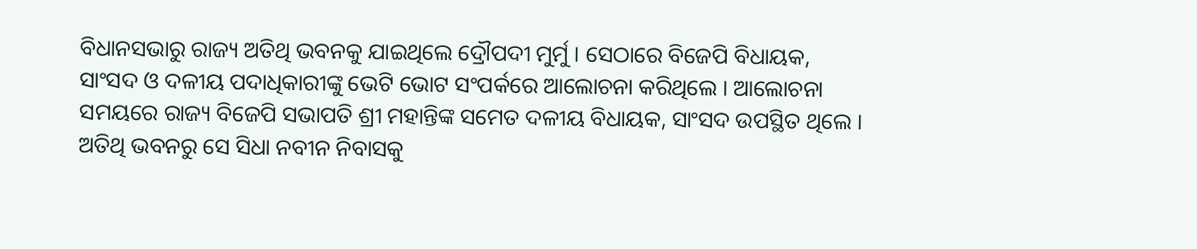ବିଧାନସଭାରୁ ରାଜ୍ୟ ଅତିଥି ଭବନକୁ ଯାଇଥିଲେ ଦ୍ରୌପଦୀ ମୁର୍ମୁ । ସେଠାରେ ବିଜେପି ବିଧାୟକ, ସାଂସଦ ଓ ଦଳୀୟ ପଦାଧିକାରୀଙ୍କୁ ଭେଟି ଭୋଟ ସଂପର୍କରେ ଆଲୋଚନା କରିଥିଲେ । ଆଲୋଚନା ସମୟରେ ରାଜ୍ୟ ବିଜେପି ସଭାପତି ଶ୍ରୀ ମହାନ୍ତିଙ୍କ ସମେତ ଦଳୀୟ ବିଧାୟକ, ସାଂସଦ ଉପସ୍ଥିତ ଥିଲେ ।
ଅତିଥି ଭବନରୁ ସେ ସିଧା ନବୀନ ନିବାସକୁ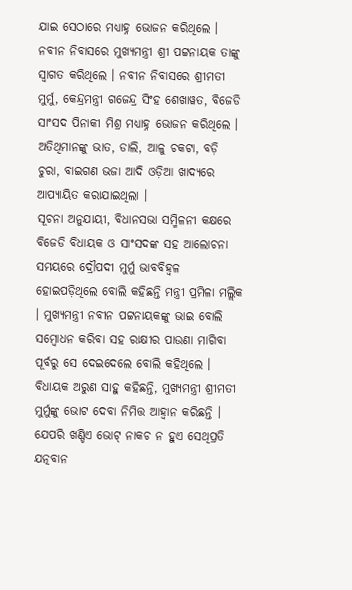ଯାଇ ସେଠାରେ ମଧ୍ୟାହ୍ନ ଭୋଜନ କରିଥିଲେ । ନବୀନ ନିବାସରେ ମୁଖ୍ୟମନ୍ତ୍ରୀ ଶ୍ରୀ ପଟ୍ଟନାୟକ ତାଙ୍କୁ ସ୍ୱାଗତ କରିଥିଲେ । ନବୀନ ନିବାସରେ ଶ୍ରୀମତୀ ମୁର୍ମୁ, କେନ୍ଦ୍ରମନ୍ତ୍ରୀ ଗଜେନ୍ଦ୍ର ସିଂହ ଶେଖାୱତ, ବିଜେଡି ସାଂସଦ ପିନାକୀ ମିଶ୍ର ମଧ୍ୟାହ୍ନ ଭୋଜନ କରିଥିଲେ । ଅତିଥିମାନଙ୍କୁ ଭାତ, ଡାଲି, ଆଳୁ ଚକଟା, ବଡ଼ି ଚୁରା, ବାଇଗଣ ଭଜା ଆଦି ଓଡ଼ିଆ ଖାଦ୍ୟରେ ଆପ୍ୟାୟିତ କରାଯାଇଥିଲା ।
ସୂଚନା ଅନୁଯାୟୀ, ବିଧାନସଭା ସମ୍ମିଳନୀ କକ୍ଷରେ ବିଜେଡି ବିଧାୟକ ଓ ସାଂସଦଙ୍କ ସହ ଆଲୋଚନା ସମୟରେ ଦ୍ରୌପଦୀ ମୁର୍ମୁ ଭାବବିହ୍ୱଳ ହୋଇପଡ଼ିଥିଲେ ବୋଲି କହିଛନ୍ତି ମନ୍ତ୍ରୀ ପ୍ରମିଳା ମଲ୍ଲିକ । ମୁଖ୍ୟମନ୍ତ୍ରୀ ନବୀନ ପଟ୍ଟନାୟକଙ୍କୁ ଭାଇ ବୋଲି ସମ୍ବୋଧନ କରିବା ସହ ରାକ୍ଷୀର ପାଉଣା ମାଗିବା ପୂର୍ବରୁ ସେ ଦେଇଦେଲେ ବୋଲି କହିଥିଲେ ।
ବିଧାୟକ ଅରୁଣ ସାହୁ କହିଛନ୍ତି, ମୁଖ୍ୟମନ୍ତ୍ରୀ ଶ୍ରୀମତୀ ମୁର୍ମୁଙ୍କୁ ଭୋଟ ଦେବା ନିମିତ୍ତ ଆହ୍ୱାନ କରିଛନ୍ତି । ଯେପରି ଖଣ୍ଡିଏ ଭୋଟ୍ ନାକଚ ନ ହୁଏ ସେଥିପ୍ରତି ଯତ୍ନବାନ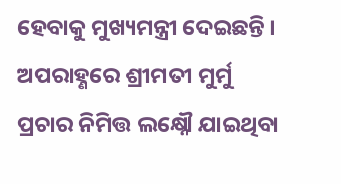ହେବାକୁ ମୁଖ୍ୟମନ୍ତ୍ରୀ ଦେଇଛନ୍ତି । ଅପରାହ୍ଣରେ ଶ୍ରୀମତୀ ମୁର୍ମୁ ପ୍ରଚାର ନିମିତ୍ତ ଲକ୍ଷ୍ନୌ ଯାଇଥିବା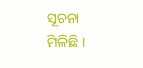ସୂଚନା ମିଳିଛି ।